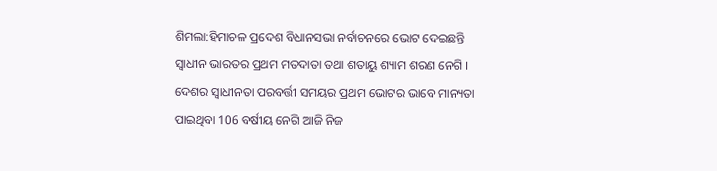ଶିମଲା:ହିମାଚଳ ପ୍ରଦେଶ ବିଧାନସଭା ନର୍ବାଚନରେ ଭୋଟ ଦେଇଛନ୍ତି ସ୍ବାଧୀନ ଭାରତର ପ୍ରଥମ ମତଦାତା ତଥା ଶତାୟୁ ଶ୍ୟାମ ଶରଣ ନେଗି । ଦେଶର ସ୍ବାଧୀନତା ପରବର୍ତ୍ତୀ ସମୟର ପ୍ରଥମ ଭୋଟର ଭାବେ ମାନ୍ୟତା ପାଇଥିବା 106 ବର୍ଷୀୟ ନେଗି ଆଜି ନିଜ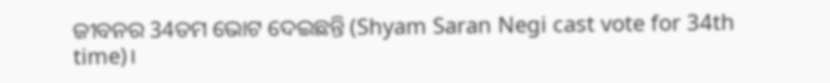ଜୀବନର 34ତମ ଭୋଟ ଦେଇଛନ୍ତି (Shyam Saran Negi cast vote for 34th time)।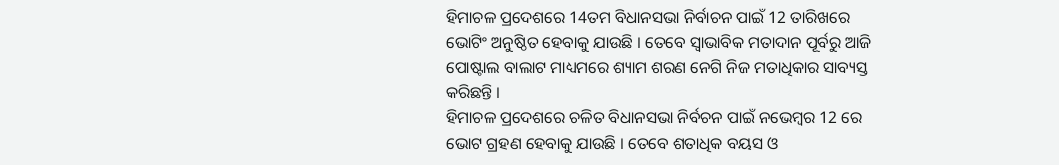ହିମାଚଳ ପ୍ରଦେଶରେ 14ତମ ବିଧାନସଭା ନିର୍ବାଚନ ପାଇଁ 12 ତାରିଖରେ ଭୋଟିଂ ଅନୁଷ୍ଠିତ ହେବାକୁ ଯାଉଛି । ତେବେ ସ୍ବାଭାବିକ ମତାଦାନ ପୂର୍ବରୁ ଆଜି ପୋଷ୍ଟାଲ ବାଲାଟ ମାଧ୍ୟମରେ ଶ୍ୟାମ ଶରଣ ନେଗି ନିଜ ମତାଧିକାର ସାବ୍ୟସ୍ତ କରିଛନ୍ତି ।
ହିମାଚଳ ପ୍ରଦେଶରେ ଚଳିତ ବିଧାନସଭା ନିର୍ବଚନ ପାଇଁ ନଭେମ୍ବର 12 ରେ ଭୋଟ ଗ୍ରହଣ ହେବାକୁ ଯାଉଛି । ତେବେ ଶତାଧିକ ବୟସ ଓ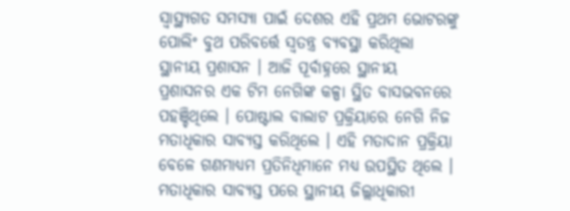ସ୍ବାସ୍ଥ୍ୟଗତ ସମସ୍ୟା ପାଇଁ ଦେଶର ଏହି ପ୍ରଥମ ଭୋଟରଙ୍କୁ ପୋଲିଂ ବୁଥ ପରିବର୍ତ୍ତେ ସ୍ବତନ୍ତ୍ର ବ୍ୟବସ୍ଥା କରିଥିଲା ସ୍ଥାନୀୟ ପ୍ରଶାସନ । ଆଜି ପୂର୍ବାହ୍ନରେ ସ୍ଥାନୀୟ ପ୍ରଶାସନର ଏକ ଟିମ ନେଗିଙ୍କ କଳ୍ପା ସ୍ଥିତ ବାସଭବନରେ ପହଞ୍ଚିଥିଲେ । ପୋଷ୍ଟାଲ ବାଲାଟ ପ୍ରକ୍ରିୟାରେ ନେଗି ନିଜ ମତାଧିକାର ସାବ୍ୟସ୍ତ କରିଥିଲେ । ଏହି ମତାଦାନ ପ୍ରକ୍ରିୟା ବେଳେ ଗଣମାଧ୍ୟମ ପ୍ରତିନିଧିମାନେ ମଧ୍ୟ ଉପସ୍ଥିତ ଥିଲେ । ମତାଧିକାର ସାବ୍ୟସ୍ତ ପରେ ସ୍ଥାନୀୟ ଜିଲ୍ଲାଧିକାରୀ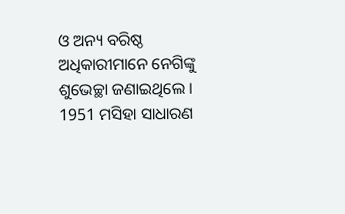ଓ ଅନ୍ୟ ବରିଷ୍ଠ ଅଧିକାରୀମାନେ ନେଗିଙ୍କୁ ଶୁଭେଚ୍ଛା ଜଣାଇଥିଲେ ।
1951 ମସିହା ସାଧାରଣ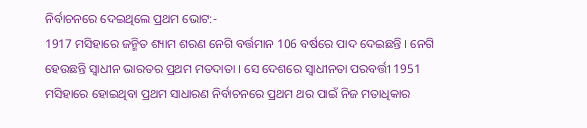ନିର୍ବାଚନରେ ଦେଇଥିଲେ ପ୍ରଥମ ଭୋଟ:-
1917 ମସିହାରେ ଜନ୍ମିତ ଶ୍ୟାମ ଶରଣ ନେଗି ବର୍ତ୍ତମାନ 106 ବର୍ଷରେ ପାଦ ଦେଇଛନ୍ତି । ନେଗି ହେଉଛନ୍ତି ସ୍ବାଧୀନ ଭାରତର ପ୍ରଥମ ମତଦାତା । ସେ ଦେଶରେ ସ୍ବାଧୀନତା ପରବର୍ତ୍ତୀ 1951 ମସିହାରେ ହୋଇଥିବା ପ୍ରଥମ ସାଧାରଣ ନିର୍ବାଚନରେ ପ୍ରଥମ ଥର ପାଇଁ ନିଜ ମତାଧିକାର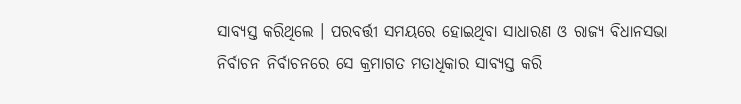ସାବ୍ୟସ୍ତ କରିଥିଲେ । ପରବର୍ତ୍ତୀ ସମୟରେ ହୋଇଥିବା ସାଧାରଣ ଓ ରାଜ୍ୟ ବିଧାନସଭା ନିର୍ବାଚନ ନିର୍ବାଚନରେ ସେ କ୍ରମାଗତ ମତାଧିକାର ସାବ୍ୟସ୍ତ କରି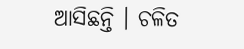ଆସିଛନ୍ତି । ଚଳିତ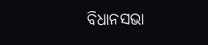ବିଧାନସଭା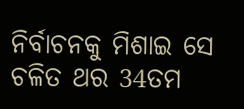ନିର୍ବାଚନକୁ ମିଶାଇ ସେ ଚଳିତ ଥର 34ତମ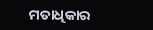ମତାଧିକାର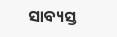ସାବ୍ୟସ୍ତ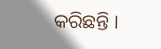କରିଛନ୍ତି ।